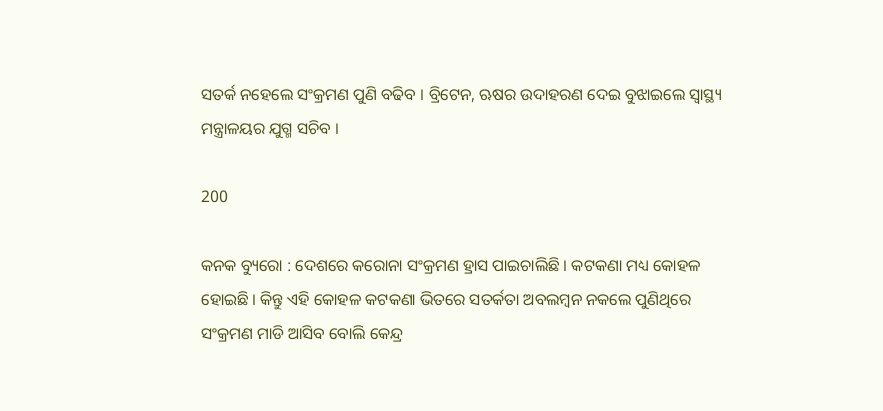ସତର୍କ ନହେଲେ ସଂକ୍ରମଣ ପୁଣି ବଢିବ । ବ୍ରିଟେନ, ଋଷର ଉଦାହରଣ ଦେଇ ବୁଝାଇଲେ ସ୍ୱାସ୍ଥ୍ୟ ମନ୍ତ୍ରାଳୟର ଯୁଗ୍ମ ସଚିବ ।

200

କନକ ବ୍ୟୁରୋ : ଦେଶରେ କରୋନା ସଂକ୍ରମଣ ହ୍ରାସ ପାଇଚାଲିଛି । କଟକଣା ମଧ୍ୟ କୋହଳ ହୋଇଛି । କିନ୍ତୁ ଏହି କୋହଳ କଟକଣା ଭିତରେ ସତର୍କତା ଅବଲମ୍ବନ ନକଲେ ପୁଣିଥିରେ ସଂକ୍ରମଣ ମାଡି ଆସିବ ବୋଲି କେନ୍ଦ୍ର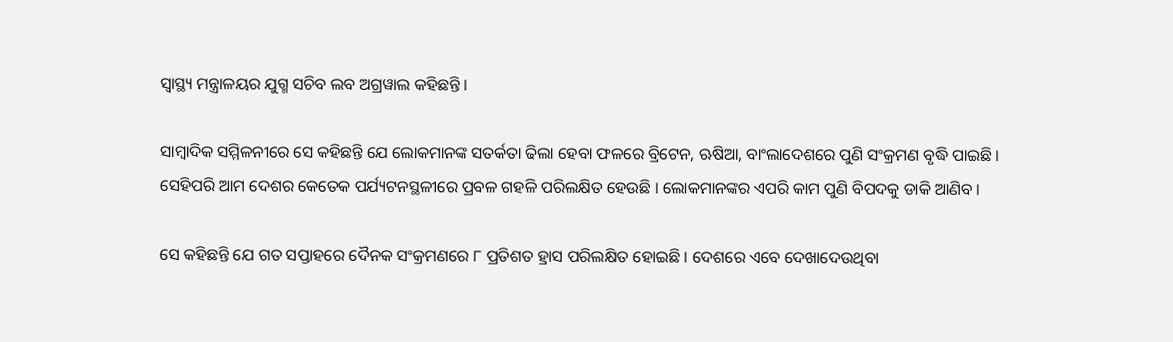ସ୍ୱାସ୍ଥ୍ୟ ମନ୍ତ୍ରାଳୟର ଯୁଗ୍ମ ସଚିବ ଲବ ଅଗ୍ରୱାଲ କହିଛନ୍ତି ।

ସାମ୍ବାଦିକ ସମ୍ମିଳନୀରେ ସେ କହିଛନ୍ତି ଯେ ଲୋକମାନଙ୍କ ସତର୍କତା ଢିଲା ହେବା ଫଳରେ ବ୍ରିଟେନ, ଋଷିଆ, ବାଂଲାଦେଶରେ ପୁଣି ସଂକ୍ରମଣ ବୃଦ୍ଧି ପାଇଛି । ସେହିପରି ଆମ ଦେଶର କେତେକ ପର୍ଯ୍ୟଟନସ୍ଥଳୀରେ ପ୍ରବଳ ଗହଳି ପରିଲକ୍ଷିତ ହେଉଛି । ଲୋକମାନଙ୍କର ଏପରି କାମ ପୁଣି ବିପଦକୁ ଡାକି ଆଣିବ ।

ସେ କହିଛନ୍ତି ଯେ ଗତ ସପ୍ତାହରେ ଦୈନକ ସଂକ୍ରମଣରେ ୮ ପ୍ରତିଶତ ହ୍ରାସ ପରିଲକ୍ଷିତ ହୋଇଛି । ଦେଶରେ ଏବେ ଦେଖାଦେଉଥିବା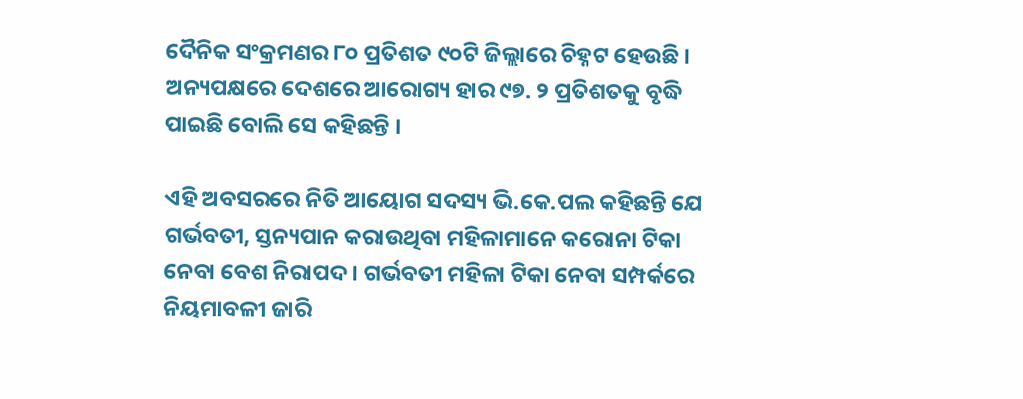ଦୈନିକ ସଂକ୍ରମଣର ୮୦ ପ୍ରତିଶତ ୯୦ଟି ଜିଲ୍ଲାରେ ଚିହ୍ନଟ ହେଉଛି । ଅନ୍ୟପକ୍ଷରେ ଦେଶରେ ଆରୋଗ୍ୟ ହାର ୯୭. ୨ ପ୍ରତିଶତକୁ ବୃଦ୍ଧି ପାଇଛି ବୋଲି ସେ କହିଛନ୍ତି ।

ଏହି ଅବସରରେ ନିତି ଆୟୋଗ ସଦସ୍ୟ ଭି.କେ.ପଲ କହିଛନ୍ତି ଯେ ଗର୍ଭବତୀ, ସ୍ତନ୍ୟପାନ କରାଉଥିବା ମହିଳାମାନେ କରୋନା ଟିକା ନେବା ବେଶ ନିରାପଦ । ଗର୍ଭବତୀ ମହିଳା ଟିକା ନେବା ସମ୍ପର୍କରେ ନିୟମାବଳୀ ଜାରି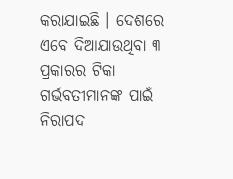କରାଯାଇଛି । ଦେଶରେ ଏବେ ଦିଆଯାଉଥିବା ୩ ପ୍ରକାରର ଟିକା ଗର୍ଭବତୀମାନଙ୍କ ପାଇଁ ନିରାପଦ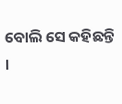ବୋଲି ସେ କହିଛନ୍ତି ।